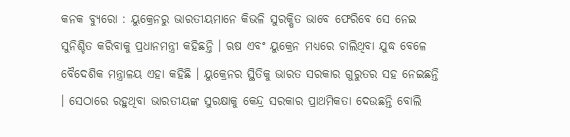କନକ ବ୍ୟୁରୋ : ୟୁକ୍ରେନରୁ ଭାରତୀୟମାନେ କିଭଳି ସୁରକ୍ଷିତ ଭାବେ ଫେରିବେ ସେ ନେଇ ସୁନିଶ୍ଚିତ କରିବାକୁ ପ୍ରଧାନମନ୍ତ୍ରୀ କହିଛନ୍ତି । ଋଷ ଏବଂ ୟୁକ୍ରେନ ମଧ୍ୟରେ ଚାଲିଥିବା ଯୁଦ୍ଧ ବେଳେ ବୈଦେଶିକ ମନ୍ତ୍ରାଳୟ ଏହା କହିଛି । ୟୁକ୍ରେନର ସ୍ଥିତିକୁ ଭାରତ ସରକାର ଗୁରୁତର ସହ ନେଇଛନ୍ତି । ସେଠାରେ ରହୁଥିବା ଭାରତୀୟଙ୍କ ସୁରକ୍ଷାକୁ କେନ୍ଦ୍ର ସରକାର ପ୍ରାଥମିକତା ଦେଉଛନ୍ତି ବୋଲି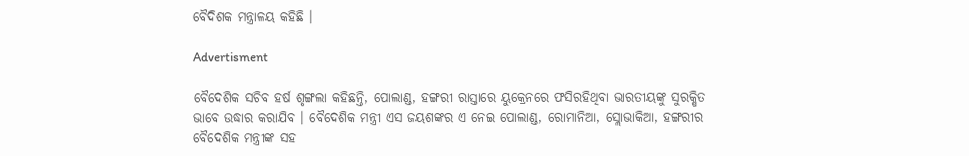ବୈଦିଶକ ମନ୍ତ୍ରାଳୟ କହିଛି ।

Advertisment

ବୈଦେଶିକ ସଚିବ ହର୍ଷ ଶୃଙ୍ଗଲା କହିଛନ୍ତି, ପୋଲାଣ୍ଡ, ହଙ୍ଗରୀ ରାସ୍ତାରେ ୟୁକ୍ରେନରେ ଫସିରହିଥିବା ଭାରତୀୟଙ୍କୁ ସୁରକ୍ଷିତ ଭାବେ ଉଦ୍ଧାର କରାଯିବ । ବୈଦେଶିକ ମନ୍ତ୍ରୀ ଏସ ଜୟଶଙ୍କର ଏ ନେଇ ପୋଲାଣ୍ଡ, ରୋମାନିଆ, ସ୍ଲୋଭାକିଆ, ହଙ୍ଗରୀର ବୈଦେଶିକ ମନ୍ତ୍ରୀଙ୍କ ସହ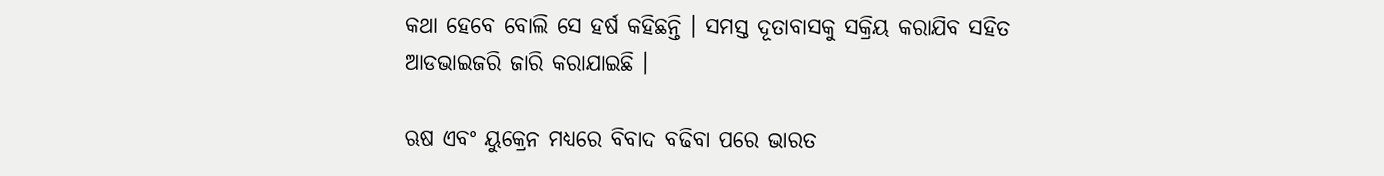କଥା ହେବେ ବୋଲି ସେ ହର୍ଷ କହିଛନ୍ତି । ସମସ୍ତ ଦୂତାବାସକୁ ସକ୍ରିୟ କରାଯିବ ସହିତ ଆଡଭାଇଜରି ଜାରି କରାଯାଇଛି ।

ଋଷ ଏବଂ ୟୁକ୍ରେନ ମଧ୍ୟରେ ବିବାଦ ବଢିବା ପରେ ଭାରତ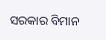ସରକାର ବିମାନ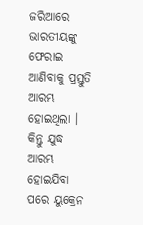ଜରିଆରେ ଭାରତୀୟଙ୍କୁ ଫେରାଇ ଆଣିବାକୁ ପ୍ରସ୍ତୁତି ଆରମ୍ଭ ହୋଇଥିଲା । କିନ୍ତୁ ଯୁଦ୍ଧ ଆରମ୍ଭ ହୋଇଯିବା ପରେ ୟୁକ୍ରେନ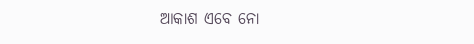ଆକାଶ ଏବେ ନୋ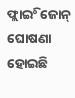ଫ୍ଲାଇିଂ ଜୋନ୍ ଘୋଷଣା ହୋଇଛି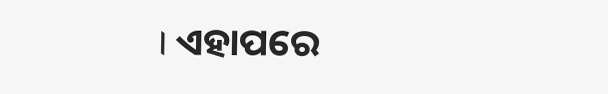। ଏହାପରେ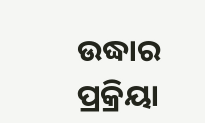ଉଦ୍ଧାର ପ୍ରକ୍ରିୟା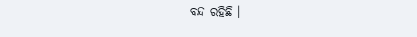ବନ୍ଦ ରହିଛି ।